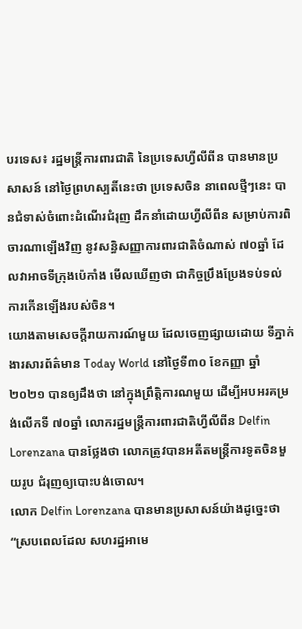បរទេស៖ រដ្ឋមន្ត្រីការពារជាតិ នៃប្រទេសហ្វីលីពីន បានមានប្រសាសន៍ នៅថ្ងៃព្រហស្បតិ៍នេះថា ប្រទេសចិន នាពេលថ្មីៗនេះ បានជំទាស់ចំពោះដំណើរជំរុញ ដឹកនាំដោយហ្វីលីពីន សម្រាប់ការពិចារណាឡើងវិញ នូវសន្ធិសញ្ញាការពារជាតិចំណាស់ ៧០ឆ្នាំ ដែលវាអាចទីក្រុងប៉េកាំង មើលឃើញថា ជាកិច្ចប្រឹងប្រែងទប់ទល់ ការកើនឡើងរបស់ចិន។
យោងតាមសេចក្តីរាយការណ៍មួយ ដែលចេញផ្សាយដោយ ទីភ្នាក់ងារសារព័ត៌មាន Today World នៅថ្ងៃទី៣០ ខែកញ្ញា ឆ្នាំ២០២១ បានឲ្យដឹងថា នៅក្នុងព្រឹតិ្តការណមួយ ដើម្បីអបអរគម្រង់លើកទី ៧០ឆ្នាំ លោករដ្ឋមន្ត្រីការពារជាតិហ្វីលីពីន Delfin Lorenzana បានថ្លែងថា លោកត្រូវបានអតីតមន្ត្រីការទូតចិនមួយរូប ជំរុញឲ្យបោះបង់ចោល។
លោក Delfin Lorenzana បានមានប្រសាសន៍យ៉ាងដូច្នេះថា “ស្របពេលដែល សហរដ្ឋអាមេ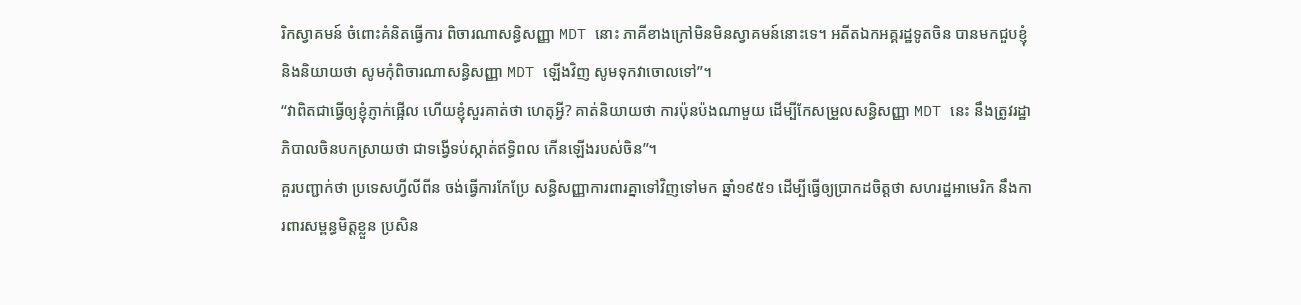រិកស្វាគមន៍ ចំពោះគំនិតធ្វើការ ពិចារណាសន្ធិសញ្ញា MDT នោះ ភាគីខាងក្រៅមិនមិនស្វាគមន៍នោះទេ។ អតីតឯកអគ្គរដ្ឋទូតចិន បានមកជួបខ្ញុំនិងនិយាយថា សូមកុំពិចារណាសន្ធិសញ្ញា MDT ឡើងវិញ សូមទុកវាចោលទៅ”។
“វាពិតជាធ្វើឲ្យខ្ញុំភ្ញាក់ផ្អើល ហើយខ្ញុំសួរគាត់ថា ហេតុអ្វី? គាត់និយាយថា ការប៉ុនប៉ងណាមួយ ដើម្បីកែសម្រួលសន្ធិសញ្ញា MDT នេះ នឹងត្រូវរដ្ឋាភិបាលចិនបកស្រាយថា ជាទង្វើទប់ស្កាត់ឥទ្ធិពល កើនឡើងរបស់ចិន”។
គួរបញ្ជាក់ថា ប្រទេសហ្វីលីពីន ចង់ធ្វើការកែប្រែ សន្ធិសញ្ញាការពារគ្នាទៅវិញទៅមក ឆ្នាំ១៩៥១ ដើម្បីធ្វើឲ្យប្រាកដចិត្តថា សហរដ្ឋអាមេរិក នឹងការពារសម្ពន្ធមិត្តខ្លួន ប្រសិន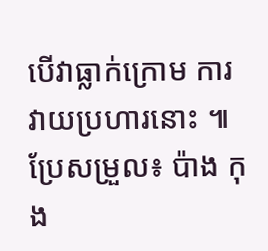បើវាធ្លាក់ក្រោម ការវាយប្រហារនោះ ៕
ប្រែសម្រួល៖ ប៉ាង កុង